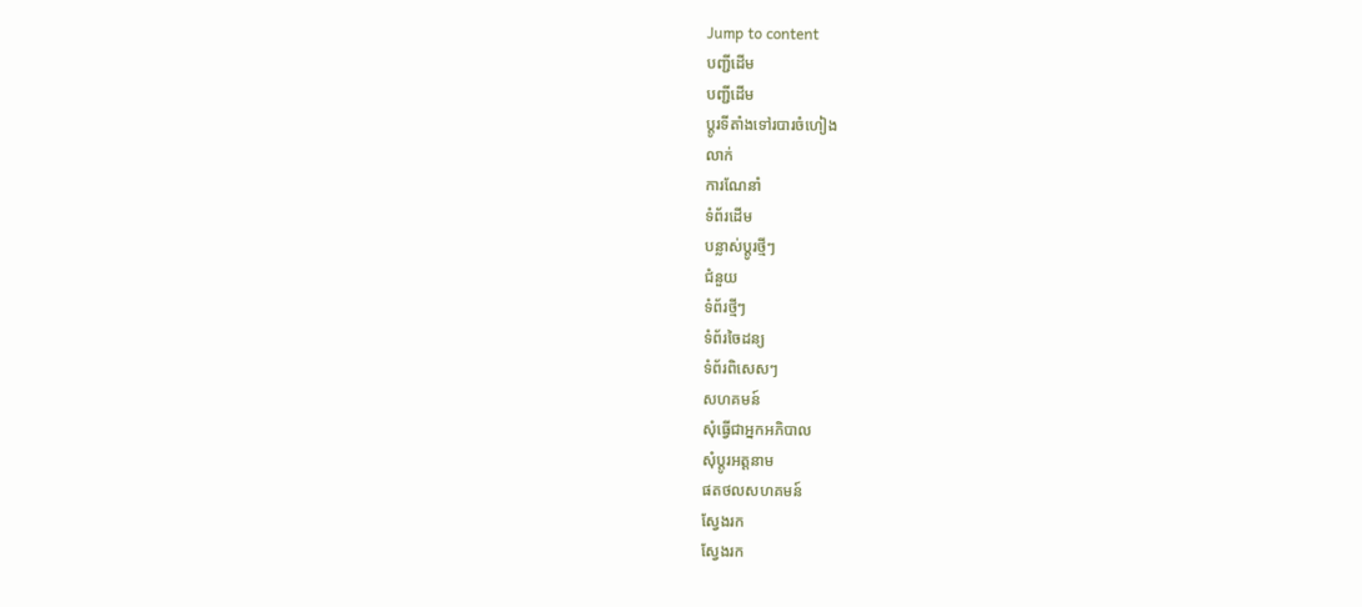Jump to content
បញ្ជីដើម
បញ្ជីដើម
ប្ដូរទីតាំងទៅរបារចំហៀង
លាក់
ការណែនាំ
ទំព័រដើម
បន្លាស់ប្ដូរថ្មីៗ
ជំនួយ
ទំព័រថ្មីៗ
ទំព័រចៃដន្យ
ទំព័រពិសេសៗ
សហគមន៍
សុំធ្វើជាអ្នកអភិបាល
សុំប្តូរអត្តនាម
ផតថលសហគមន៍
ស្វែងរក
ស្វែងរក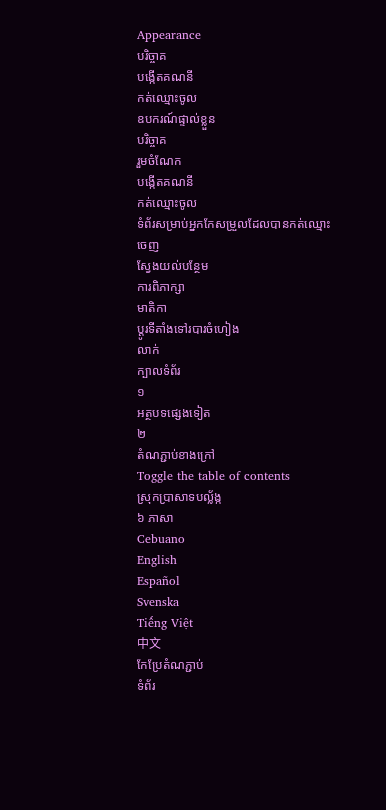Appearance
បរិច្ចាគ
បង្កើតគណនី
កត់ឈ្មោះចូល
ឧបករណ៍ផ្ទាល់ខ្លួន
បរិច្ចាគ
រួមចំណែក
បង្កើតគណនី
កត់ឈ្មោះចូល
ទំព័រសម្រាប់អ្នកកែសម្រួលដែលបានកត់ឈ្មោះចេញ
ស្វែងយល់បន្ថែម
ការពិភាក្សា
មាតិកា
ប្ដូរទីតាំងទៅរបារចំហៀង
លាក់
ក្បាលទំព័រ
១
អត្ថបទផ្សេងទៀត
២
តំណភ្ជាប់ខាងក្រៅ
Toggle the table of contents
ស្រុកប្រាសាទបល្ល័ង្ក
៦ ភាសា
Cebuano
English
Español
Svenska
Tiếng Việt
中文
កែប្រែតំណភ្ជាប់
ទំព័រ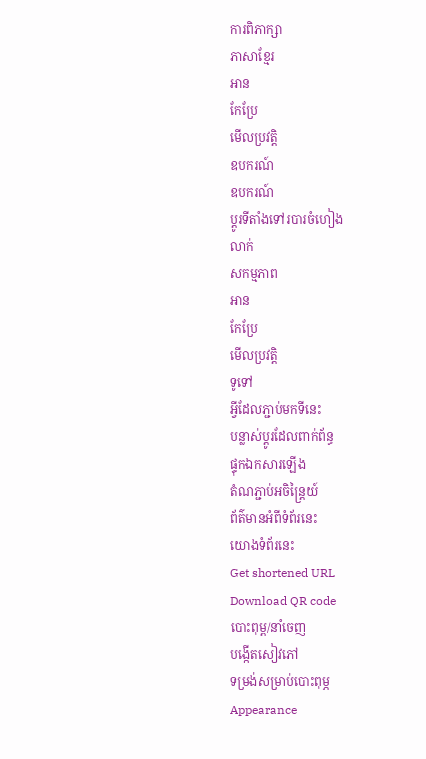ការពិភាក្សា
ភាសាខ្មែរ
អាន
កែប្រែ
មើលប្រវត្តិ
ឧបករណ៍
ឧបករណ៍
ប្ដូរទីតាំងទៅរបារចំហៀង
លាក់
សកម្មភាព
អាន
កែប្រែ
មើលប្រវត្តិ
ទូទៅ
អ្វីដែលភ្ជាប់មកទីនេះ
បន្លាស់ប្ដូរដែលពាក់ព័ន្ធ
ផ្ទុកឯកសារឡើង
តំណភ្ជាប់អចិន្ត្រៃយ៍
ព័ត៌មានអំពីទំព័រនេះ
យោងទំព័រនេះ
Get shortened URL
Download QR code
បោះពុម្ព/នាំចេញ
បង្កើតសៀវភៅ
ទម្រង់សម្រាប់បោះពុម្ភ
Appearance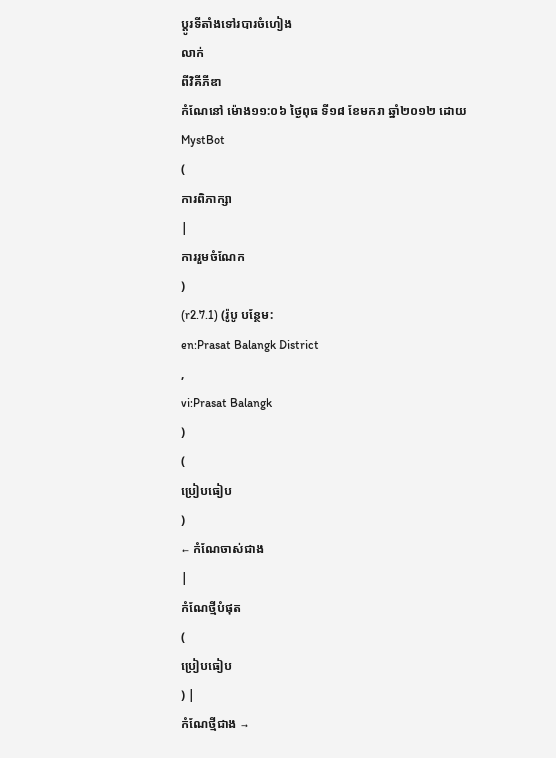ប្ដូរទីតាំងទៅរបារចំហៀង
លាក់
ពីវិគីភីឌា
កំណែនៅ ម៉ោង១១:០៦ ថ្ងៃពុធ ទី១៨ ខែមករា ឆ្នាំ២០១២ ដោយ
MystBot
(
ការពិភាក្សា
|
ការរួមចំណែក
)
(r2.7.1) (រ៉ូបូ បន្ថែម:
en:Prasat Balangk District
,
vi:Prasat Balangk
)
(
ប្រៀបធៀប
)
← កំណែចាស់ជាង
|
កំណែថ្មីបំផុត
(
ប្រៀបធៀប
) |
កំណែថ្មីជាង →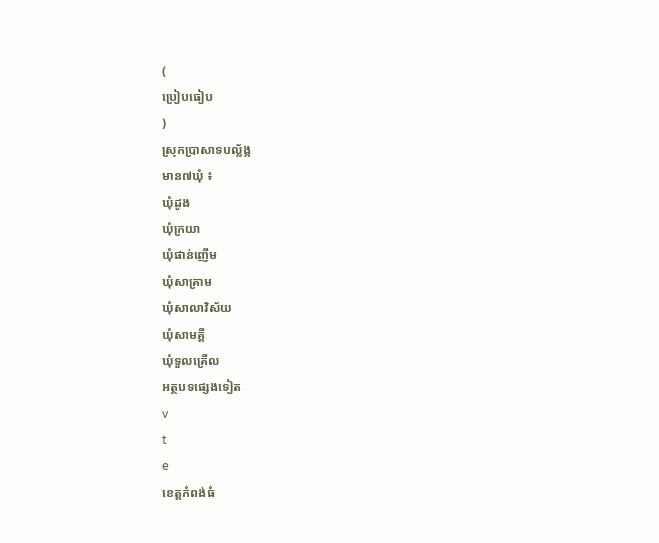(
ប្រៀបធៀប
)
ស្រុកប្រាសាទបល្ល័ង្ក
មាន៧ឃុំ ៖
ឃុំដូង
ឃុំក្រយា
ឃុំផាន់ញើម
ឃុំសាគ្រាម
ឃុំសាលាវិស័យ
ឃុំសាមគ្គី
ឃុំទួលគ្រើល
អត្ថបទផ្សេងទៀត
v
t
e
ខេត្តកំពង់ធំ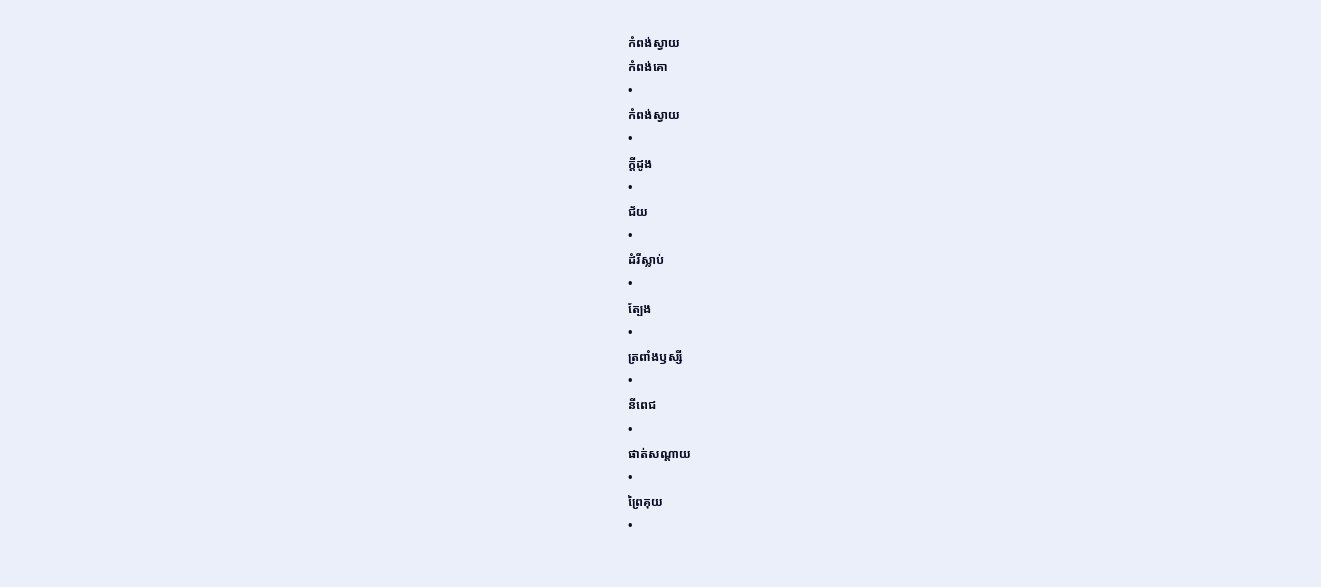កំពង់ស្វាយ
កំពង់គោ
•
កំពង់ស្វាយ
•
ក្ដីដូង
•
ជ័យ
•
ដំរីស្លាប់
•
ត្បែង
•
ត្រពាំងឫស្សី
•
នីពេជ
•
ផាត់សណ្ដាយ
•
ព្រៃគុយ
•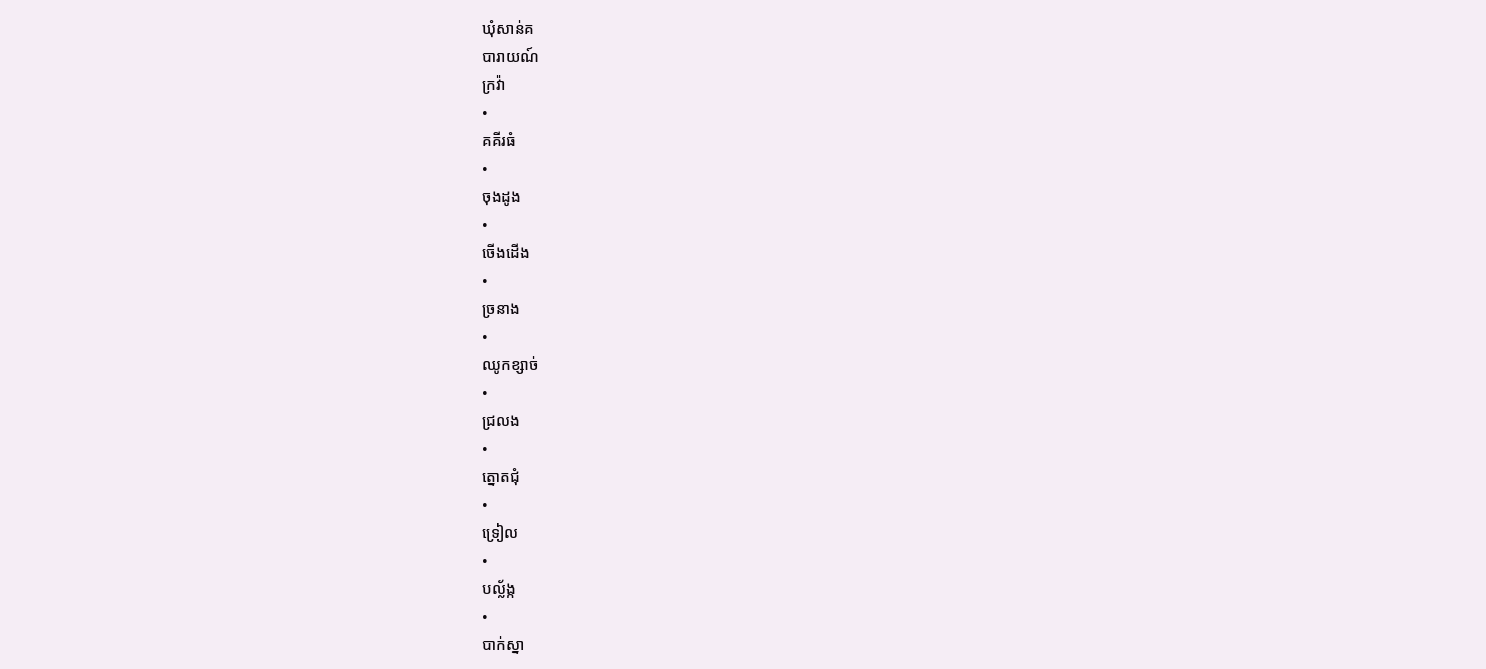ឃុំសាន់គ
បារាយណ៍
ក្រវ៉ា
•
គគីរធំ
•
ចុងដូង
•
ចើងដើង
•
ច្រនាង
•
ឈូកខ្សាច់
•
ជ្រលង
•
ត្នោតជុំ
•
ទ្រៀល
•
បល្ល័ង្ក
•
បាក់ស្នា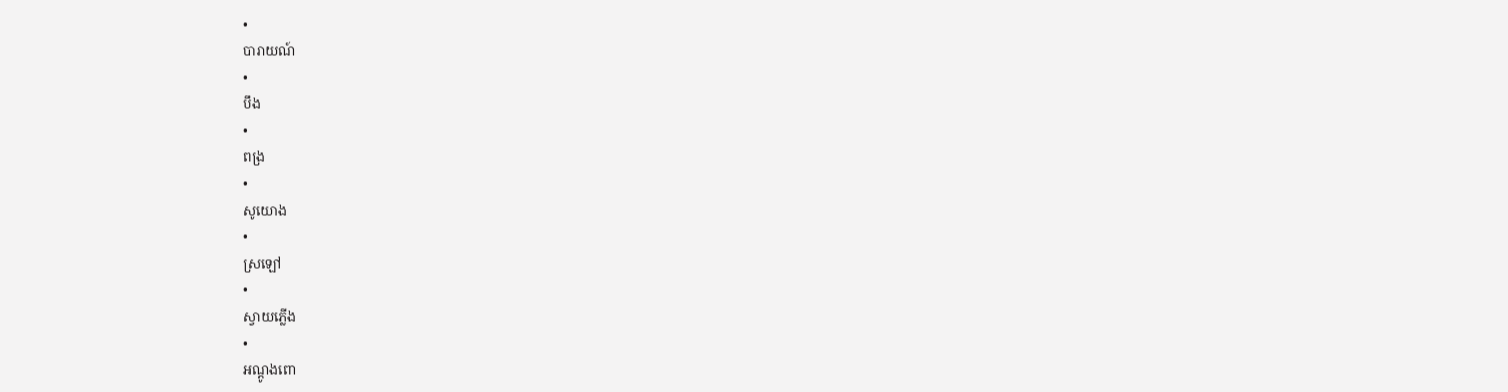•
បារាយណ៍
•
បឹង
•
ពង្រ
•
សូយោង
•
ស្រឡៅ
•
ស្វាយភ្លើង
•
អណ្តូងពោ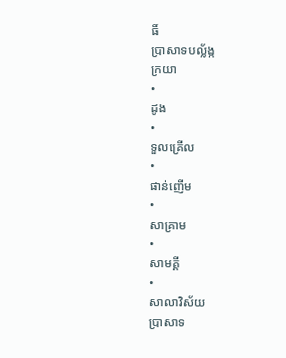ធិ៍
ប្រាសាទបល្ល័ង្ក
ក្រយា
•
ដូង
•
ទួលគ្រើល
•
ផាន់ញើម
•
សាគ្រាម
•
សាមគ្គី
•
សាលាវិស័យ
ប្រាសាទ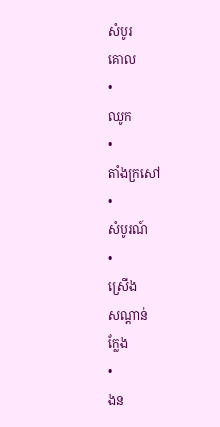សំបូរ
គោល
•
ឈូក
•
តាំងក្រសៅ
•
សំបូរណ៍
•
ស្រើង
សណ្ដាន់
ក្លែង
•
ងន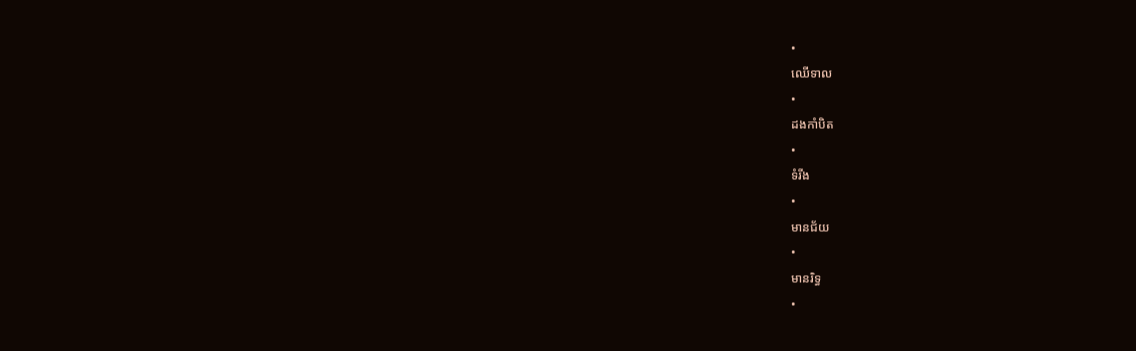•
ឈើទាល
•
ដងកាំបិត
•
ទំរីង
•
មានជ័យ
•
មានរិទ្ធ
•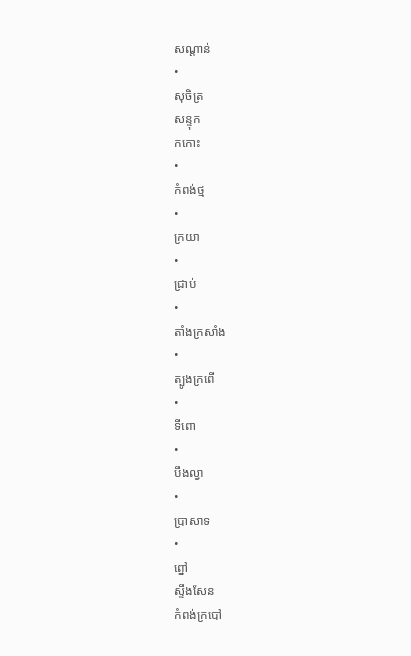សណ្តាន់
•
សុចិត្រ
សន្ទុក
កកោះ
•
កំពង់ថ្ម
•
ក្រយា
•
ជ្រាប់
•
តាំងក្រសាំង
•
ត្បូងក្រពើ
•
ទីពោ
•
បឹងល្វា
•
ប្រាសាទ
•
ព្នៅ
ស្ទឹងសែន
កំពង់ក្របៅ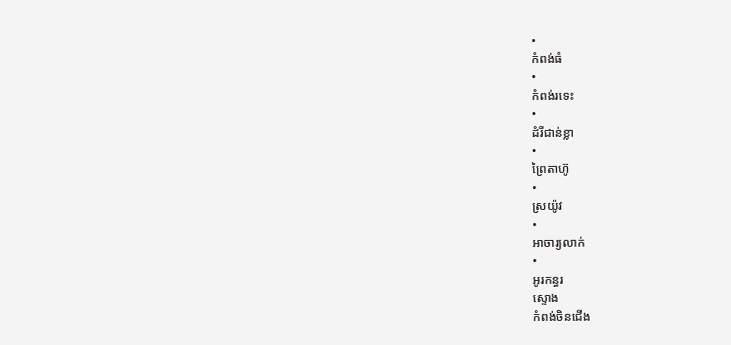•
កំពង់ធំ
•
កំពង់រទេះ
•
ដំរីជាន់ខ្លា
•
ព្រៃតាហ៊ូ
•
ស្រយ៉ូវ
•
អាចារ្យលាក់
•
អូរកន្ធរ
ស្ទោង
កំពង់ចិនជើង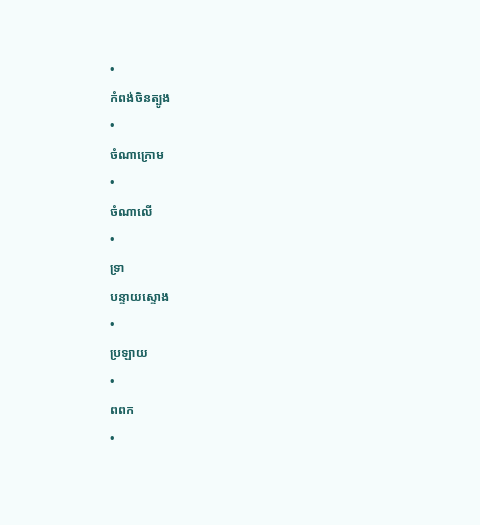•
កំពង់ចិនត្បូង
•
ចំណាក្រោម
•
ចំណាលើ
•
ទ្រា
បន្ទាយស្ទោង
•
ប្រឡាយ
•
ពពក
•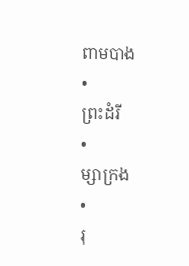ពាមបាង
•
ព្រះដំរី
•
ម្សាក្រង
•
រុ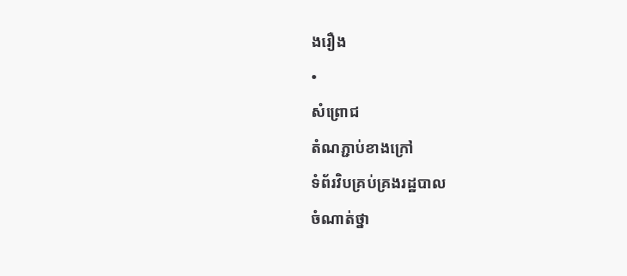ងរឿង
•
សំព្រោជ
តំណភ្ជាប់ខាងក្រៅ
ទំព័រវិបគ្រប់គ្រងរដ្ឋបាល
ចំណាត់ថ្នា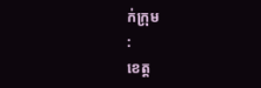ក់ក្រុម
:
ខេត្ត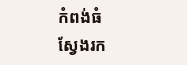កំពង់ធំ
ស្វែងរក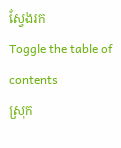ស្វែងរក
Toggle the table of contents
ស្រុក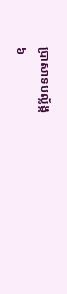ប្រាសាទបល្ល័ង្ក
៦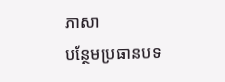ភាសា
បន្ថែមប្រធានបទ